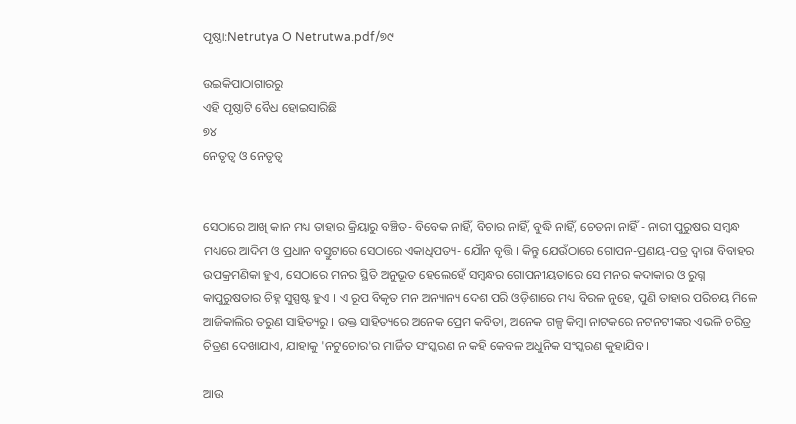ପୃଷ୍ଠା:Netrutya O Netrutwa.pdf/୭୯

ଉଇକିପାଠାଗାର‌ରୁ
ଏହି ପୃଷ୍ଠାଟି ବୈଧ ହୋଇସାରିଛି
୭୪
ନେତୃତ୍ୱ ଓ ନେତୃତ୍ୱ


ସେଠାରେ ଆଖି କାନ ମଧ୍ୟ ତାହାର କ୍ରିୟାରୁ ବଞ୍ଚିତ- ବିବେକ ନାହିଁ, ବିଚାର ନାହିଁ, ବୁଦ୍ଧି ନାହିଁ, ଚେତନା ନାହିଁ - ନାରୀ ପୁରୁଷର ସମ୍ବନ୍ଧ ମଧ୍ୟରେ ଆଦିମ ଓ ପ୍ରଧାନ ବସ୍ତୁଟାରେ ସେଠାରେ ଏକାଧିପତ୍ୟ- ଯୌନ ବୃତ୍ତି । କିନ୍ତୁ ଯେଉଁଠାରେ ଗୋପନ-ପ୍ରଣୟ-ପତ୍ର ଦ୍ୱାରା ବିବାହର ଉପକ୍ରମଣିକା ହୁଏ, ସେଠାରେ ମନର ସ୍ଥିତି ଅନୁଭୂତ ହେଲେହେଁ ସମ୍ବନ୍ଧର ଗୋପନୀୟତାରେ ସେ ମନର କଦାକାର ଓ ରୁଗ୍ନ କାପୁରୁଷତାର ଚିହ୍ନ ସୁସ୍ପଷ୍ଟ ହୁଏ । ଏ ରୂପ ବିକୃତ ମନ ଅନ୍ୟାନ୍ୟ ଦେଶ ପରି ଓଡ଼ିଶାରେ ମଧ୍ୟ ବିରଳ ନୁହେ, ପୁଣି ତାହାର ପରିଚୟ ମିଳେ ଆଜିକାଲିର ତରୁଣ ସାହିତ୍ୟରୁ । ଉକ୍ତ ସାହିତ୍ୟରେ ଅନେକ ପ୍ରେମ କବିତା, ଅନେକ ଗଳ୍ପ କିମ୍ବା ନାଟକରେ ନଟନଟୀଙ୍କର ଏଭଳି ଚରିତ୍ର ଚିତ୍ରଣ ଦେଖାଯାଏ, ଯାହାକୁ 'ନଟୁଚୋର'ର ମାର୍ଜିତ ସଂସ୍କରଣ ନ କ‌ହି କେବଳ ଅଧୁନିକ ସଂସ୍କରଣ କୁହାଯିବ ।

ଆଉ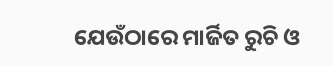ଯେଉଁଠାରେ ମାର୍ଜିତ ରୁଚି ଓ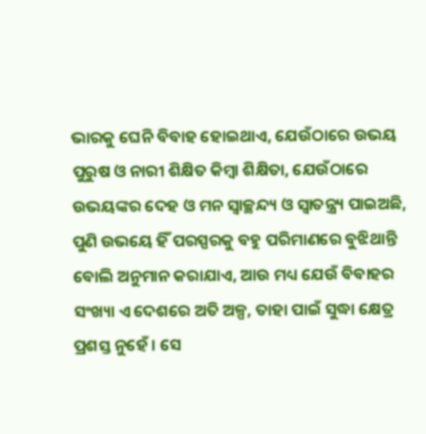ଭାରକୁ ଘେନି ବିବାହ ହୋଇଥାଏ, ଯେଉଁଠାରେ ଉଭୟ ପୁରୁଷ ଓ ନାରୀ ଶିକ୍ଷିତ କିମ୍ବା ଶିକ୍ଷିତା, ଯେଉଁଠାରେ ଉଭୟଙ୍କର ଦେହ ଓ ମନ ସ୍ୱାଚ୍ଛନ୍ଦ୍ୟ ଓ ସ୍ୱାତନ୍ତ୍ର୍ୟ ପାଇଅଛି, ପୁଣି ଉଭୟେ ହିଁ ପରସ୍ପରକୁ ବ‌ହୁ ପରିମାଣରେ ବୁଝିଥାନ୍ତି ବୋଲି ଅନୁମାନ କରାଯାଏ, ଆଉ ମଧ୍ୟ ଯେଉଁ ବିବାହର ସଂଖ୍ୟା ଏ ଦେଶରେ ଅତି ଅଳ୍ପ, ତାହା ପାଇଁ ସୁଦ୍ଧା କ୍ଷେତ୍ର ପ୍ରଶସ୍ତ ନୁହେଁ । ସେ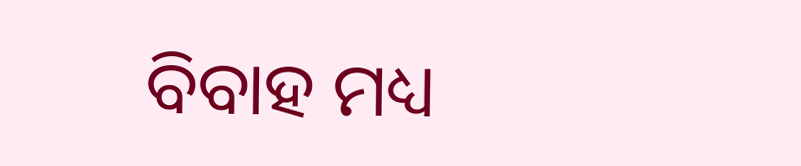ବିବାହ ମଧ୍ୟ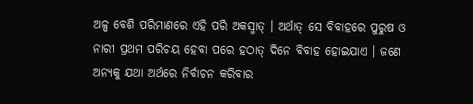ଅଳ୍ପ ବେଶି ପରିମାଣରେ ଏହି ପରି ଅକସ୍ମାତ୍ । ଅର୍ଥାତ୍ ସେ ବିବାହରେ ପୁରୁଷ ଓ ନାରୀ ପ୍ରଥମ ପରିଚୟ ହେବା ପରେ ହଠାତ୍ ଦିନେ ବିବାହ ହୋଇଯାଏ । ଜଣେ ଅନ୍ୟକୁ ଯଥା ଅର୍ଥରେ ନିର୍ବାଚନ କରିବାର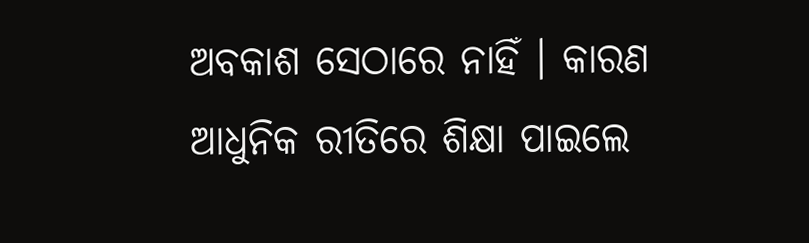ଅବକାଶ ସେଠାରେ ନାହିଁ । କାରଣ ଆଧୁନିକ ରୀତିରେ ଶିକ୍ଷା ପାଇଲେ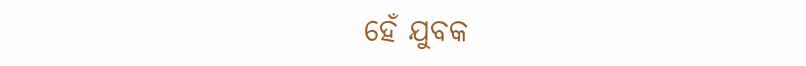ହେଁ ଯୁବକ